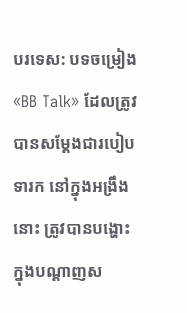បរទេស: បទចម្រៀង «BB Talk» ដែលត្រូវបានសម្តែងជារបៀបទារក នៅក្នុងអង្រឹងនោះ ត្រូវបានបង្ហោះក្នុងបណ្តាញស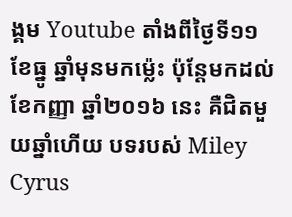ង្គម Youtube តាំងពីថ្ងៃទី១១ ខែធ្នូ ឆ្នាំមុនមកម្ល៉េះ ប៉ុន្តែមកដល់ ខែកញ្ញា ឆ្នាំ២០១៦ នេះ គឺជិតមួយឆ្នាំហើយ បទរបស់ Miley Cyrus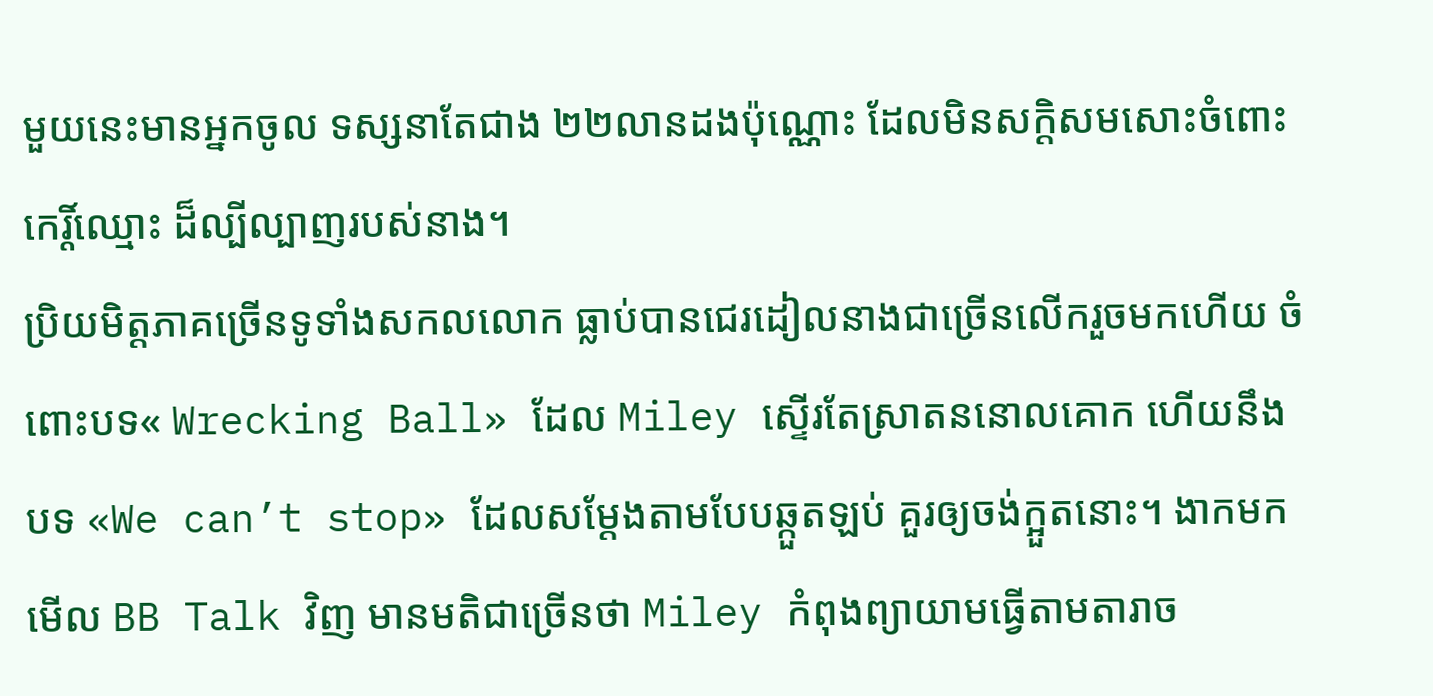មួយនេះមានអ្នកចូល ទស្សនាតែជាង ២២លានដងប៉ុណ្ណោះ ដែលមិនសក្តិសមសោះចំពោះកេរ្តិ៍ឈ្មោះ ដ៏ល្បីល្បាញរបស់នាង។
ប្រិយមិត្តភាគច្រើនទូទាំងសកលលោក ធ្លាប់បានជេរដៀលនាងជាច្រើនលើករួចមកហើយ ចំពោះបទ« Wrecking Ball» ដែល Miley ស្ទើរតែស្រាតននោលគោក ហើយនឹងបទ «We can’t stop» ដែលសម្តែងតាមបែបឆ្កួតឡប់ គួរឲ្យចង់ក្អួតនោះ។ ងាកមកមើល BB Talk វិញ មានមតិជាច្រើនថា Miley កំពុងព្យាយាមធ្វើតាមតារាច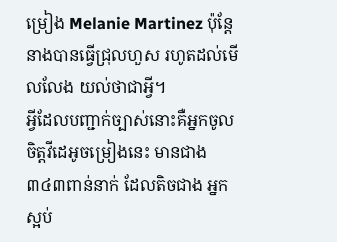ម្រៀង Melanie Martinez ប៉ុន្តែ នាងបានធ្វើជ្រុលហួស រហូតដល់មើលលែង យល់ថាជាអ្វី។
អ្វីដែលបញ្ជាក់ច្បាស់នោះគឺអ្នកចូលចិត្តវីដេអូចម្រៀងនេះ មានជាង ៣៤៣ពាន់នាក់ ដែលតិចជាង អ្នកស្អប់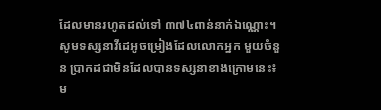ដែលមានរហូតដល់ទៅ ៣៧៤ពាន់នាក់ឯណ្ណោះ។ សូមទស្សនាវីដេអូចម្រៀងដែលលោកអ្នក មួយចំនួន ប្រាកដជាមិនដែលបានទស្សនាខាងក្រោមនេះ៖
ម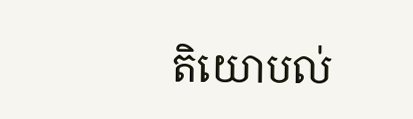តិយោបល់